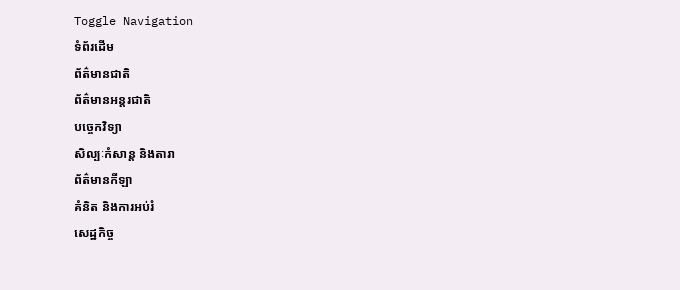Toggle Navigation
ទំព័រដើម
ព័ត៌មានជាតិ
ព័ត៌មានអន្តរជាតិ
បច្ចេកវិទ្យា
សិល្បៈកំសាន្ត និងតារា
ព័ត៌មានកីឡា
គំនិត និងការអប់រំ
សេដ្ឋកិច្ច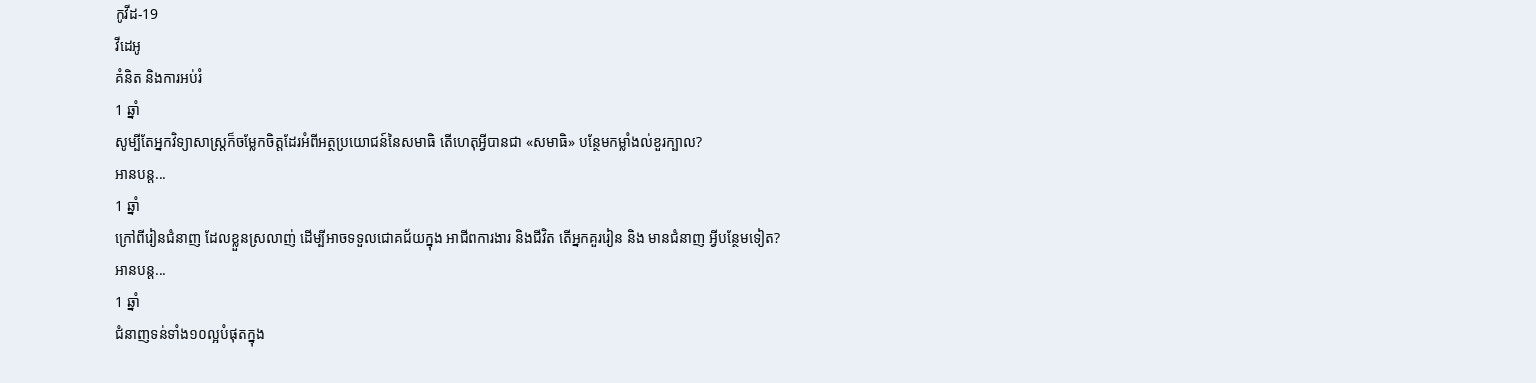កូវីដ-19
វីដេអូ
គំនិត និងការអប់រំ
1 ឆ្នាំ
សូម្បីតែអ្នកវិទ្យាសាស្រ្តក៏ចម្លែកចិត្តដែរអំពីអត្ថប្រយោជន៍នៃសមាធិ តើហេតុអ្វីបានជា «សមាធិ» បន្ថែមកម្លាំងល់ខួរក្បាល?
អានបន្ត...
1 ឆ្នាំ
ក្រៅពីរៀនជំនាញ ដែលខ្លួនស្រលាញ់ ដើម្បីអាចទទួលជោគជ័យក្នុង អាជីពការងារ និងជីវិត តើអ្នកគួររៀន និង មានជំនាញ អ្វីបន្ថែមទៀត?
អានបន្ត...
1 ឆ្នាំ
ជំនាញទន់ទាំង១០ល្អបំផុតក្នុង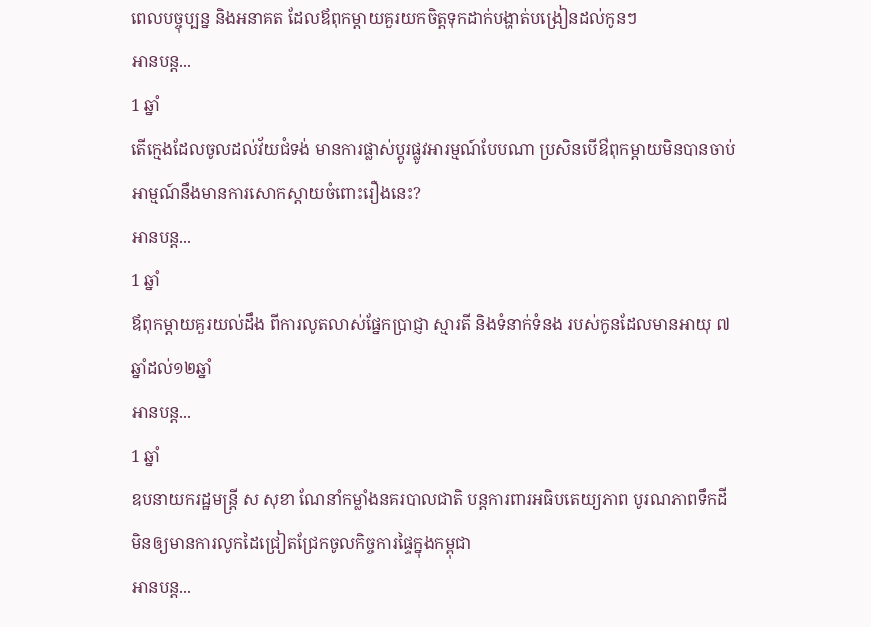ពេលបច្ចុប្បន្ន និងអនាគត ដែលឪពុកម្តាយគួរយកចិត្តទុកដាក់បង្ហាត់បង្រៀនដល់កូនៗ
អានបន្ត...
1 ឆ្នាំ
តើក្មេងដែលចូលដល់វ័យជំទង់ មានការផ្លាស់ប្តូរផ្លូវអារម្មណ៍បែបណា ប្រសិនបើឳពុកម្តាយមិនបានចាប់អាម្មណ៍នឹងមានការសោកស្តាយចំពោះរឿងនេះ?
អានបន្ត...
1 ឆ្នាំ
ឪពុកម្តាយគួរយល់ដឹង ពីការលូតលាស់ផ្នែកប្រាជ្ញា ស្មារតី និងទំនាក់ទំនង របស់កូនដែលមានអាយុ ៧ឆ្នាំដល់១២ឆ្នាំ
អានបន្ត...
1 ឆ្នាំ
ឧបនាយករដ្ឋមន្ដ្រី ស សុខា ណែនាំកម្លាំងនគរបាលជាតិ បន្ដការពារអធិបតេយ្យភាព បូរណភាពទឹកដី មិនឲ្យមានការលូកដៃជ្រៀតជ្រែកចូលកិច្ចការផ្ទៃក្នុងកម្ពុជា
អានបន្ត...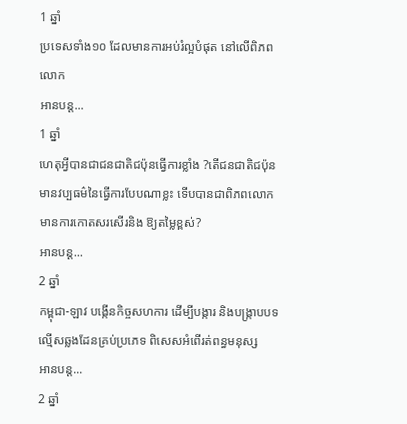1 ឆ្នាំ
ប្រទេសទាំង១០ ដែលមានការអប់រំល្អបំផុត នៅលើពិភពលោក
អានបន្ត...
1 ឆ្នាំ
ហេតុអ្វីបានជាជនជាតិជប៉ុនធ្វើការខ្លាំង ?តើជនជាតិជប៉ុនមានវប្បធម៌នៃធ្វើការបែបណាខ្លះ ទើបបានជាពិភពលោកមានការកោតសរសើរនិង ឱ្យតម្លៃខ្ពស់?
អានបន្ត...
2 ឆ្នាំ
កម្ពុជា-ឡាវ បង្កើនកិច្ចសហការ ដើម្បីបង្ការ និងបង្ក្រាបបទល្មើសឆ្លងដែនគ្រប់ប្រភេទ ពិសេសអំពើរត់ពន្ធមនុស្ស
អានបន្ត...
2 ឆ្នាំ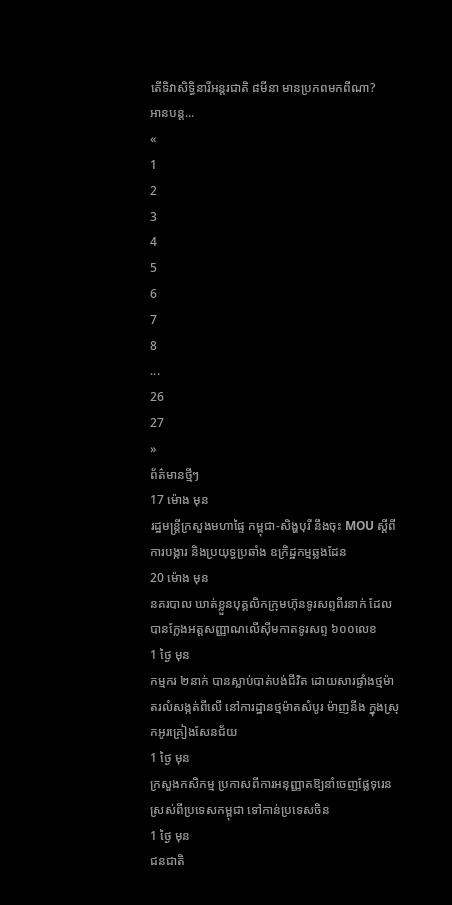តើទិវាសិទ្ធិនារីអន្តរជាតិ ៨មីនា មានប្រភពមកពីណា?
អានបន្ត...
«
1
2
3
4
5
6
7
8
...
26
27
»
ព័ត៌មានថ្មីៗ
17 ម៉ោង មុន
រដ្ឋមន្ដ្រីក្រសួងមហាផ្ទៃ កម្ពុជា-សិង្ហបុរី នឹងចុះ MOU ស្តីពីការបង្ការ និងប្រយុទ្ធប្រឆាំង ឧក្រិដ្ឋកម្មឆ្លងដែន
20 ម៉ោង មុន
នគរបាល ឃាត់ខ្លួនបុគ្គលិកក្រុមហ៊ុនទូរសព្ទពីរនាក់ ដែលបានក្លែងអត្តសញ្ញាណលើស៊ីមកាតទូរសព្ទ ៦០០លេខ
1 ថ្ងៃ មុន
កម្មករ ២នាក់ បានស្លាប់បាត់បង់ជីវិត ដោយសារផ្ទាំងថ្មម៉ាតរលំសង្កត់ពីលើ នៅការដ្ឋានថ្មម៉ាតសំបូរ ម៉ាញនីង ក្នុងស្រុកអូរគ្រៀងសែនជ័យ
1 ថ្ងៃ មុន
ក្រសួងកសិកម្ម ប្រកាសពីការអនុញ្ញាតឱ្យនាំចេញផ្លែទុរេនស្រស់ពីប្រទេសកម្ពុជា ទៅកាន់ប្រទេសចិន
1 ថ្ងៃ មុន
ជនជាតិ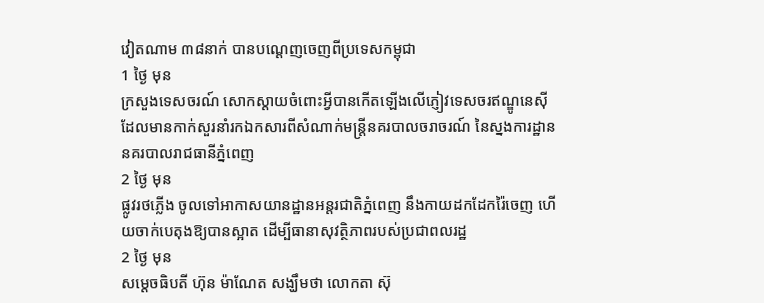វៀតណាម ៣៨នាក់ បានបណ្ដេញចេញពីប្រទេសកម្ពុជា
1 ថ្ងៃ មុន
ក្រសួងទេសចរណ៍ សោកស្ដាយចំពោះអ្វីបានកើតឡើងលើភ្ញៀវទេសចរឥណ្ឌូនេស៊ី ដែលមានកាក់សួរនាំរកឯកសារពីសំណាក់មន្ដ្រីនគរបាលចរាចរណ៍ នៃស្នងការដ្ឋាននគរបាលរាជធានីភ្នំពេញ
2 ថ្ងៃ មុន
ផ្លូវរថភ្លើង ចូលទៅអាកាសយានដ្ឋានអន្តរជាតិភ្នំពេញ នឹងកាយដកដែករ៉ៃចេញ ហើយចាក់បេតុងឱ្យបានស្អាត ដើម្បីធានាសុវត្ថិភាពរបស់ប្រជាពលរដ្ឋ
2 ថ្ងៃ មុន
សម្តេចធិបតី ហ៊ុន ម៉ាណែត សង្ឃឹមថា លោកតា ស៊ុ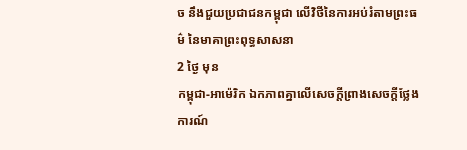ច នឹងជួយប្រជាជនកម្ពុជា លើវិថីនៃការអប់រំតាមព្រះធម៌ នៃមាគាព្រះពុទ្ធសាសនា
2 ថ្ងៃ មុន
កម្ពុជា-អាម៉េរិក ឯកភាពគ្នាលើសេចក្តីព្រាងសេចក្តីថ្លែងការណ៍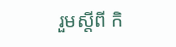រួមស្តីពី កិ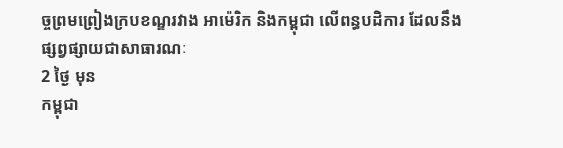ច្ចព្រមព្រៀងក្របខណ្ឌរវាង អាម៉េរិក និងកម្ពុជា លើពន្ធបដិការ ដែលនឹងផ្សព្វផ្សាយជាសាធារណៈ
2 ថ្ងៃ មុន
កម្ពុជា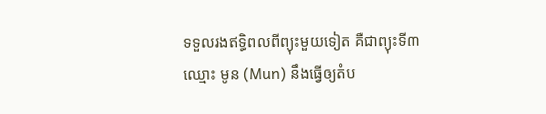ទទួលរងឥទ្ធិពលពីព្យុះមួយទៀត គឺជាព្យុះទី៣ ឈ្មោះ មូន (Mun) នឹងធ្វើឲ្យតំប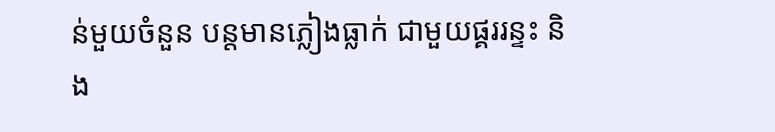ន់មួយចំនួន បន្តមានភ្លៀងធ្លាក់ ជាមួយផ្គររន្ទះ និង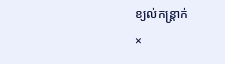ខ្យល់កន្ត្រាក់
×